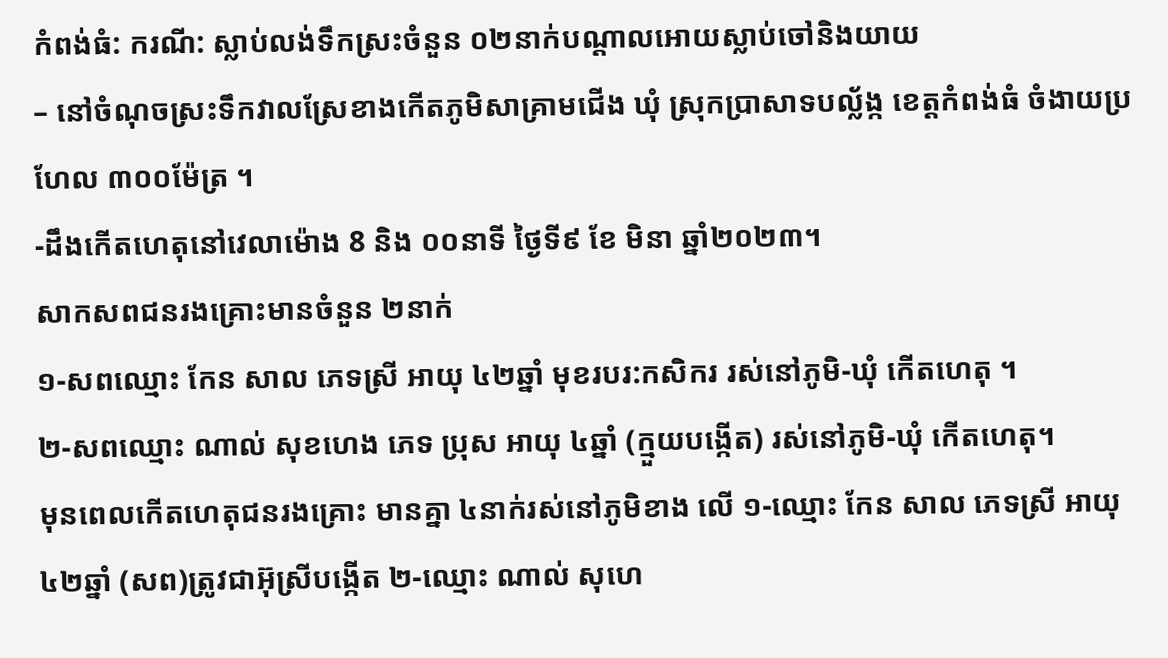កំពង់ធំ: ករណី: ស្លាប់លង់ទឹកស្រះចំនួន ០២នាក់បណ្តាលអោយស្លាប់ចៅនិងយាយ
– នៅចំណុចស្រះទឹកវាលស្រែខាងកើតភូមិសាគ្រាមជើង ឃុំ ស្រុកប្រាសាទបល្ល័ង្ក ខេត្តកំពង់ធំ ចំងាយប្រហែល ៣០០ម៉ែត្រ ។
-ដឹងកើតហេតុនៅវេលាម៉ោង 8 និង ០០នាទី ថ្ងៃទី៩ ខែ មិនា ឆ្នាំ២០២៣។
សាកសពជនរងគ្រោះមានចំនួន ២នាក់
១-សពឈ្មោះ កែន សាល ភេទស្រី អាយុ ៤២ឆ្នាំ មុខរបរ:កសិករ រស់នៅភូមិ-ឃុំ កើតហេតុ ។
២-សពឈ្មោះ ណាល់ សុខហេង ភេទ ប្រុស អាយុ ៤ឆ្នាំ (ក្មួយបង្កើត) រស់នៅភូមិ-ឃុំ កើតហេតុ។
មុនពេលកើតហេតុជនរងគ្រោះ មានគ្នា ៤នាក់រស់នៅភូមិខាង លើ ១-ឈ្មោះ កែន សាល ភេទស្រី អាយុ ៤២ឆ្នាំ (សព)ត្រូវជាអ៊ុស្រីបង្កើត ២-ឈ្មោះ ណាល់ សុហេ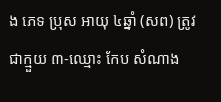ង ភេទ ប្រុស អាយុ ៤ឆ្នាំ (សព) ត្រូវជាក្មួយ ៣-ឈ្មោះ កែប សំណាង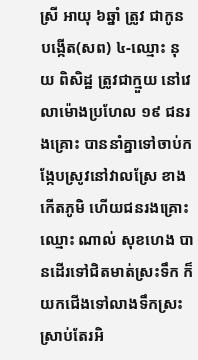ស្រី អាយុ ៦ឆ្នាំ ត្រូវ ជាកូនបង្កើត(សព) ៤-ឈ្មោះ នុយ ពិសិដ្ឋ ត្រូវជាក្មួយ នៅវេលាម៉ោងប្រហែល ១៩ ជនរងគ្រោះ បាននាំគ្នាទៅចាប់កង្កែបស្រូវនៅវាលស្រែ ខាងកើតភូមិ ហើយជនរងគ្រោះឈ្មោះ ណាល់ សុខហេង បានដើរទៅជិតមាត់ស្រះទឹក ក៏យកជើងទៅលាងទឹកស្រះស្រាប់តែរអិ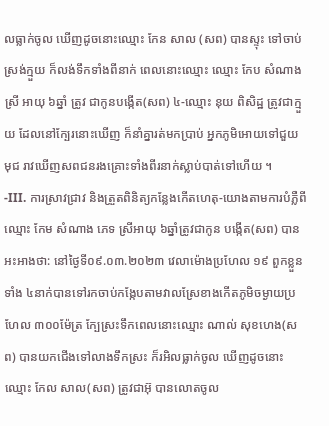លធ្លាក់ចូល ឃើញដូចនោះឈ្មោះ កែន សាល (សព) បានស្ទុះ ទៅចាប់ស្រង់ក្មួយ ក៏លង់ទឹកទាំងពីនាក់ ពេលនោះឈ្មោះ ឈ្មោះ កែប សំណាង ស្រី អាយុ ៦ឆ្នាំ ត្រូវ ជាកូនបង្កើត(សព) ៤-ឈ្មោះ នុយ ពិសិដ្ឋ ត្រូវជាក្មួយ ដែលនៅក្បែរនោះឃើញ ក៏នាំគ្នារត់មកប្រាប់ អ្នកភូមិអោយទៅជួយ មុជ រាវឃើញសពជនរងគ្រោះទាំងពីរនាក់ស្លាប់បាត់ទៅហើយ ។
-III. ការស្រាវជ្រាវ និងត្រួតពិនិត្យកន្លែងកើតហេតុ-យោងតាមការបំភ្លឺពីឈ្មោះ កែម សំណាង ភេទ ស្រីអាយុ ៦ឆ្នាំត្រូវជាកូន បង្កើត(សព) បានអះអាងថា: នៅថ្ងៃទី០៩.០៣.២០២៣ វេលាម៉ោងប្រហែល ១៩ ពួកខ្លួនទាំង ៤នាក់បានទៅរកចាប់កង្កែបតាមវាលស្រែខាងកើតភូមិចម្ងាយប្រហែល ៣០០ម៉ែត្រ ក្បែស្រះទឹកពេលនោះឈ្មោះ ណាល់ សុខហេង(សព) បានយកជើងទៅលាងទឹកស្រះ ក៏រអិលធ្លាក់ចូល ឃើញដូចនោះឈ្មោះ កែល សាល(សព) ត្រូវជាអ៊ុ បានលោតចូល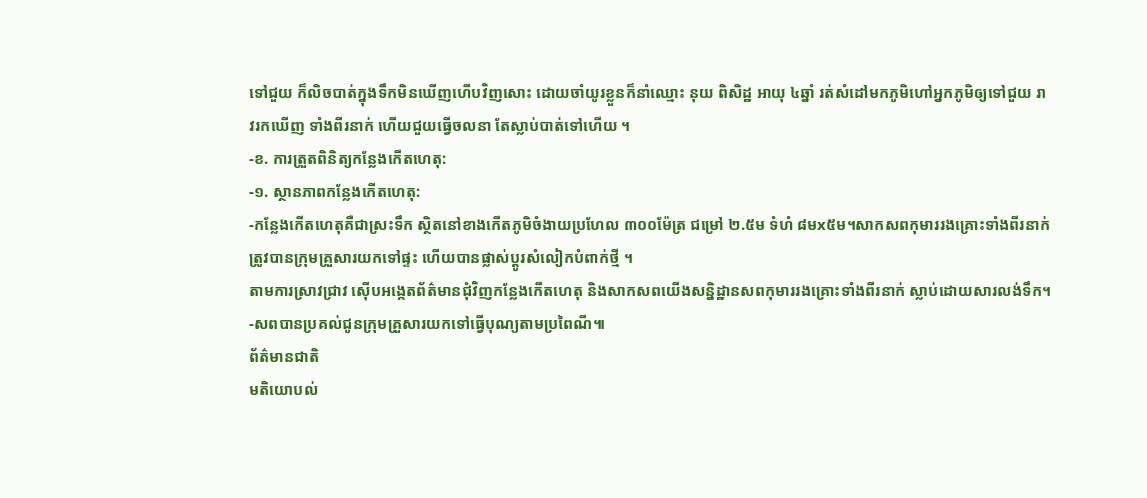ទៅជួយ ក៏លិចបាត់ក្នុងទឹកមិនឃើញហើបវិញសោះ ដោយចាំយូរខ្លួនក៏នាំឈ្មោះ នុយ ពិសិដ្ឋ អាយុ ៤ឆ្នាំ រត់សំដៅមកភូមិហៅអ្នកភូមិឲ្យទៅជួយ រាវរកឃើញ ទាំងពីរនាក់ ហើយជួយធ្វើចលនា តែស្លាប់បាត់ទៅហើយ ។
-ខ. ការត្រួតពិនិត្យកន្លែងកើតហេតុ:
-១. ស្ថានភាពកន្លែងកើតហេតុ:
-កន្លែងកើតហេតុគឺជាស្រះទឹក ស្ថិតនៅខាងកើតភូមិចំងាយប្រហែល ៣០០ម៉ែត្រ ជម្រៅ ២.៥ម ទំហំ ៨មx៥ម។សាកសពកុមាររងគ្រោះទាំងពីរនាក់ ត្រូវបានក្រុមគ្រួសារយកទៅផ្ទះ ហើយបានផ្លាស់ប្ដូរសំលៀកបំពាក់ថ្មី ។
តាមការស្រាវជ្រាវ ស៊ើបអង្កេតព័ត៌មានជុំវិញកន្លែងកើតហេតុ និងសាកសពយើងសន្និដ្ឋានសពកុមាររងគ្រោះទាំងពីរនាក់ ស្លាប់ដោយសារលង់ទឹក។
-សពបានប្រគល់ជូនក្រុមគ្រួសារយកទៅធ្វើបុណ្យតាមប្រពៃណី៕
ព័ត៌មានជាតិ
មតិយោបល់